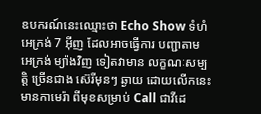ឧបករណ៍នេះឈ្មោះថា Echo Show ទំហំអេក្រង់ 7 អ៊ីញ ដែលអាចធ្វើការ បញ្ជាតាម អេក្រង់ ម្យ៉ាងវិញ ទៀតវាមាន លក្ខណៈសម្បត្តិ ច្រើនជាង ស៊េរីមុនៗ ឆ្ងាយ ដោយលើកនេះ មានកាមេរ៉ា ពីមុខសម្រាប់ Call ជាវីដេ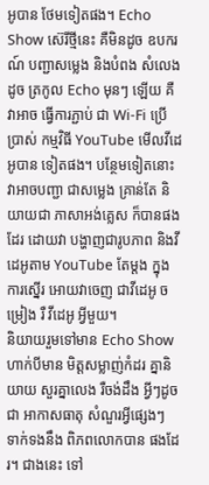អូបាន ថែមទៀតផង។ Echo Show ស៊េរីថ្មីនេះ គឺមិនដូច ឧបករណ៍ បញ្ជាសម្លេង និងបំពង សំលេង ដូច ត្រកូល Echo មុនៗ ឡើយ គឺវាអាច ធ្វើការភ្ជាប់ ជា Wi-Fi ប្រើប្រាស់ កម្មវិធី YouTube មើលវីដេអូបាន ទៀតផង។ បន្ថែមទៀតនោះ វាអាចបញ្ជា ជាសម្លេង គ្រាន់តែ និយាយជា ភាសាអង់គ្លេស ក៏បានផងដែរ ដោយវា បង្ហាញជារូបភាព និងវីដេអូតាម YouTube តែម្ដង ក្នុងការស្នើរ អោយវាចេញ ជាវីដេអូ ចម្រៀង រឺ វីដេអូ អ្វីមួយ។
និយាយរួមទៅមាន Echo Show ហាក់បីមាន មិត្តសម្លាញ់កំដរ គ្នានិយាយ សួរគ្នាលេង រឺចង់ដឹង អ្វីៗដូចជា អាកាសធាតុ សំណួរអ្វីផ្សេងៗ ទាក់ទងនឹង ពិភពលោកបាន ផងដែរ។ ជាងនេះ ទៅ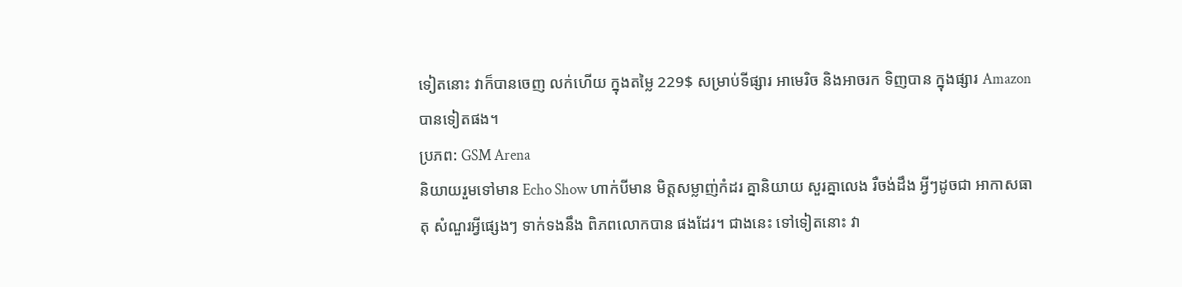ទៀតនោះ វាក៏បានចេញ លក់ហើយ ក្នុងតម្លៃ 229$ សម្រាប់ទីផ្សារ អាមេរិច និងអាចរក ទិញបាន ក្នុងផ្សារ Amazon បានទៀតផង។
ប្រភព: GSM Arena
និយាយរួមទៅមាន Echo Show ហាក់បីមាន មិត្តសម្លាញ់កំដរ គ្នានិយាយ សួរគ្នាលេង រឺចង់ដឹង អ្វីៗដូចជា អាកាសធាតុ សំណួរអ្វីផ្សេងៗ ទាក់ទងនឹង ពិភពលោកបាន ផងដែរ។ ជាងនេះ ទៅទៀតនោះ វា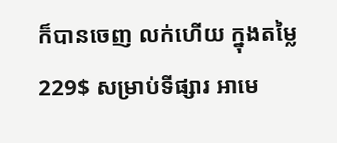ក៏បានចេញ លក់ហើយ ក្នុងតម្លៃ 229$ សម្រាប់ទីផ្សារ អាមេ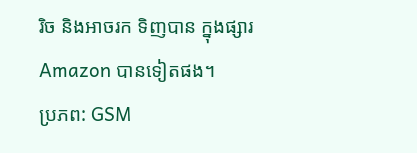រិច និងអាចរក ទិញបាន ក្នុងផ្សារ Amazon បានទៀតផង។
ប្រភព: GSM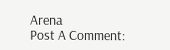Arena
Post A Comment: